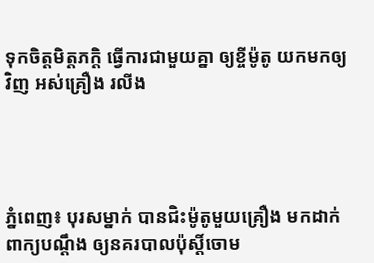ទុកចិត្តមិត្តភក្តិ ធ្វើការជាមួយគ្នា ឲ្យខ្ចីម៉ូតូ យកមកឲ្យវិញ អស់គ្រឿង រលីង




ភ្នំពេញ៖ បុរសម្នាក់ បានជិះម៉ូតូមួយគ្រឿង មកដាក់ពាក្យបណ្តឹង ឲ្យនគរបាលប៉ុស្តិ៍ចោម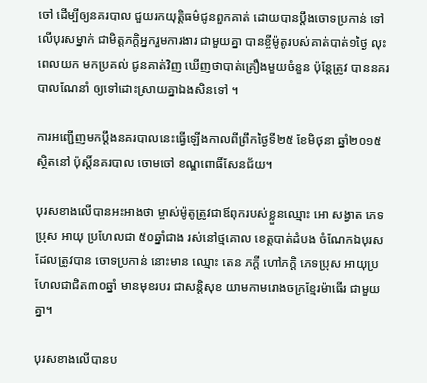ចៅ ដើម្បីឲ្យនគរបាល ជួយរកយុត្តិធម៌ជូនពួកគាត់ ដោយបានប្តឹងចោទប្រកាន់ ទៅលើបុរសម្នាក់ ជាមិត្តភក្តិអ្នករួមការងារ ជាមួយគ្នា បានខ្ចីម៉ូតូរបស់គាត់បាត់១ថ្ងៃ លុះពេលយក មកប្រគល់ ជូនគាត់វិញ ឃើញថាបាត់គ្រឿងមួយចំនួន ប៉ុន្តែត្រូវ បាននគរបាលណែនាំ ឲ្យទៅដោះស្រាយគ្នាឯងសិនទៅ ។

ការអញ្ជើញមកប្តឹងនគរបាលនេះធ្វើឡើងកាលពីព្រឹកថ្ងៃទី២៥ ខែមិថុនា ឆ្នាំ២០១៥ ស្ថិតនៅ ប៉ុស្តិ៍នគរបាល ចោមចៅ ខណ្ឌពោធិ៍សែនជ័យ។

បុរសខាងលើបានអះអាងថា ម្ចាស់ម៉ូតូត្រូវជាឪពុករបស់ខ្លួនឈ្មោះ អោ សង្វាត ភេទប្រុស អាយុ ប្រហែលជា ៥០ឆ្នាំជាង រស់នៅថ្មគោល ខេត្តបាត់ដំបង ចំណែកឯបុរសដែលត្រូវបាន ចោទប្រកាន់ នោះមាន ឈ្មោះ តេន ភក្តី ហៅភក្តិ ភេទប្រុស អាយុប្រហែលជាជិត៣០ឆ្នាំ មានមុខរបរ ជាសន្តិសុខ យាមកាមរោងចក្រខ្មែរម៉ាធើរ ជាមួយគ្នា។

បុរសខាងលើបានប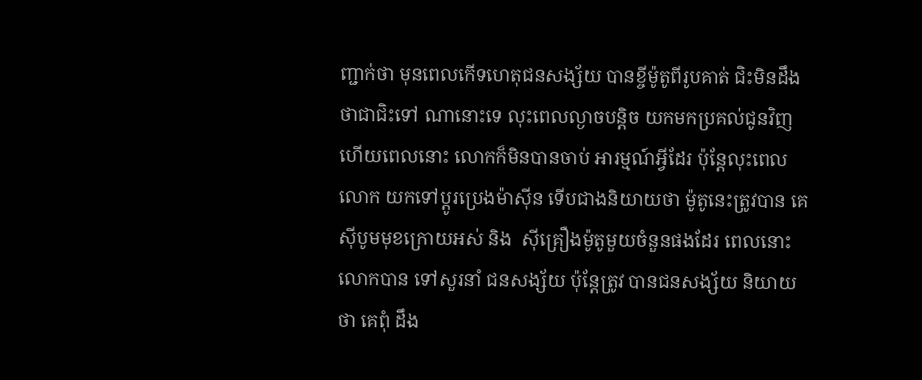ញ្ជាក់ថា មុនពេលកើទហេតុជនសង្ស័យ បានខ្ចីម៉ូតូពីរូបគាត់ ជិះមិនដឹងថាជាជិះទៅ ណានោះទេ លុះពេលល្ងាចបន្តិច យកមកប្រគល់ជូនវិញ ហើយពេលនោះ លោកក៏មិនបានចាប់ អារម្មណ៍អ្វីដែរ ប៉ុន្តែលុះពេលលោក យកទៅប្តូរប្រេងម៉ាស៊ីន ទើបជាងនិយាយថា ម៉ូតូនេះត្រូវបាន គេស៊ីបូមមុខក្រោយអស់ និង  ស៊ីគ្រឿងម៉ូតូមួយចំនួនផងដែរ ពេលនោះលោកបាន ទៅសួរនាំ ជនសង្ស័យ ប៉ុន្តែត្រូវ បានជនសង្ស័យ និយាយថា គេពុំ ដឹង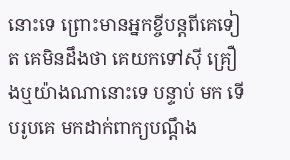នោះទេ ព្រោះមានអ្នកខ្ចីបន្តពីគេទៀត គេមិនដឹងថា គេយកទៅស៊ី គ្រឿងឬយ៉ាងណានោះទេ បន្ទាប់ មក ទើបរូបគេ មកដាក់ពាក្យបណ្តឹង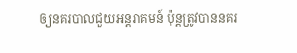ឲ្យនគរបាលជួយអន្តរាគមន៍ ប៉ុន្តត្រូវបាននគរ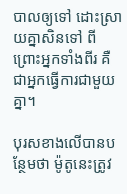បាលឲ្យទៅ ដោះស្រាយគ្នាសិនទៅ ពីព្រោះអ្នកទាំងពីរ គឺជាអ្នកធ្វើការជាមួយគ្នា។

បុរសខាងលើបានបន្ថែមថា ម៉ូតូនេះត្រូវ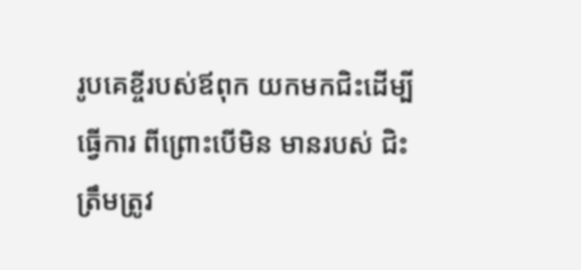រូបគេខ្ចីរបស់ឪពុក យកមកជិះដើម្បីធ្វើការ ពីព្រោះបើមិន មានរបស់ ជិះត្រឹមត្រូវ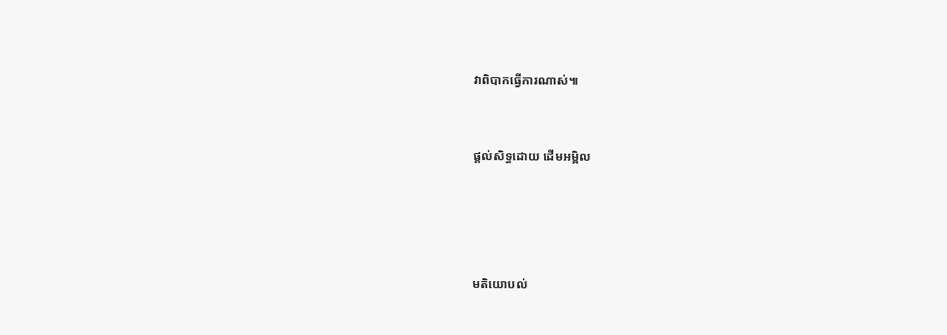វាពិបាកធ្វើការណាស់៕


ផ្តល់សិទ្ធដោយ ដើមអម្ពិល




មតិយោបល់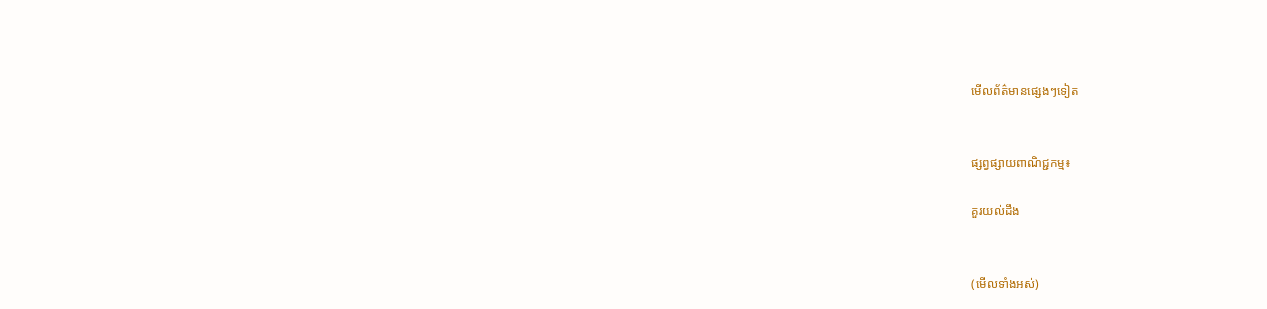មើលព័ត៌មានផ្សេងៗទៀត


ផ្សព្វផ្សាយពាណិជ្ជកម្ម៖

គួរយល់ដឹង


(មើលទាំងអស់)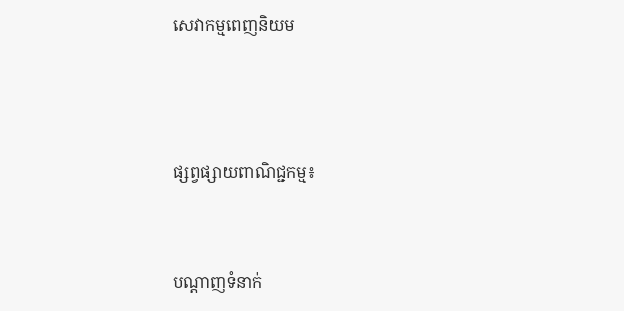សេវាកម្មពេញនិយម



ផ្សព្វផ្សាយពាណិជ្ជកម្ម៖


បណ្តាញទំនាក់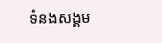ទំនងសង្គម